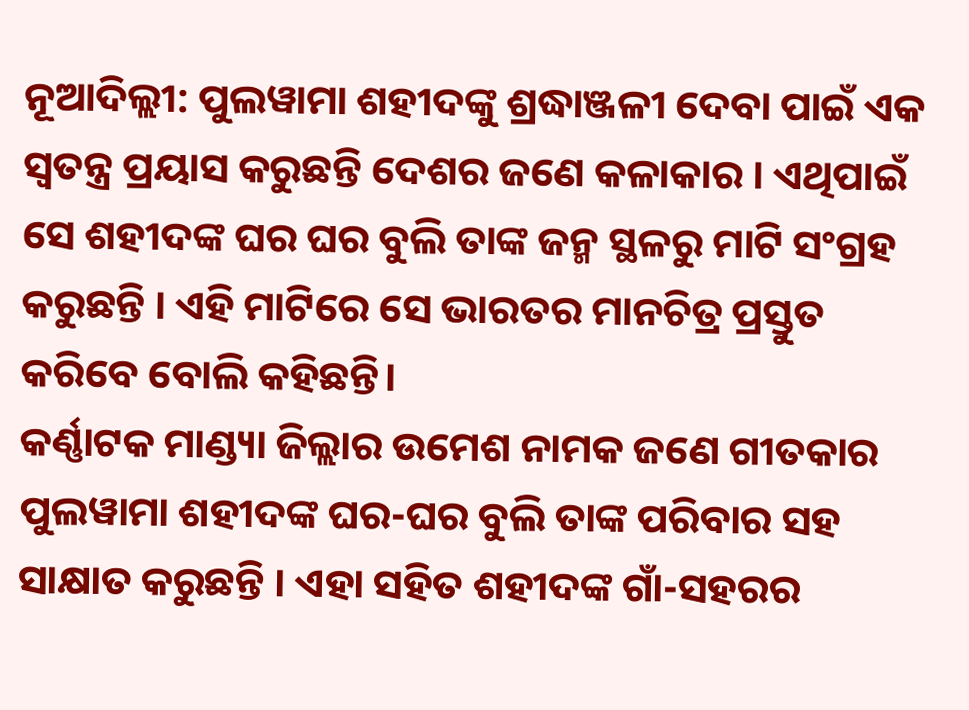ନୂଆଦିଲ୍ଲୀ: ପୁଲୱାମା ଶହୀଦଙ୍କୁ ଶ୍ରଦ୍ଧାଞ୍ଜଳୀ ଦେବା ପାଇଁ ଏକ ସ୍ବତନ୍ତ୍ର ପ୍ରୟାସ କରୁଛନ୍ତି ଦେଶର ଜଣେ କଳାକାର । ଏଥିପାଇଁ ସେ ଶହୀଦଙ୍କ ଘର ଘର ବୁଲି ତାଙ୍କ ଜନ୍ମ ସ୍ଥଳରୁ ମାଟି ସଂଗ୍ରହ କରୁଛନ୍ତି । ଏହି ମାଟିରେ ସେ ଭାରତର ମାନଚିତ୍ର ପ୍ରସ୍ତୁତ କରିବେ ବୋଲି କହିଛନ୍ତି।
କର୍ଣ୍ଣାଟକ ମାଣ୍ଡ୍ୟା ଜିଲ୍ଲାର ଉମେଶ ନାମକ ଜଣେ ଗୀତକାର ପୁଲୱାମା ଶହୀଦଙ୍କ ଘର-ଘର ବୁଲି ତାଙ୍କ ପରିବାର ସହ ସାକ୍ଷାତ କରୁଛନ୍ତି । ଏହା ସହିତ ଶହୀଦଙ୍କ ଗାଁ-ସହରର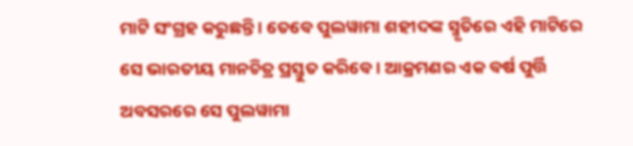ମାଟି ସଂଗ୍ରହ କରୁଛନ୍ତି । ତେବେ ପୁଲୱାମା ଶହୀଦଙ୍କ ସ୍ମୃତିରେ ଏହି ମାଟିରେ ସେ ଭାରତୀୟ ମାନଚିତ୍ର ପ୍ରସ୍ତୁତ କରିବେ । ଆକ୍ରମଣର ଏକ ବର୍ଷ ପୁର୍ତ୍ତି ଅବସରରେ ସେ ପୁଲୱାମା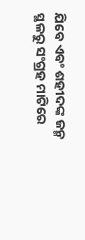ଯିବେ ଏବଂ ଶହୀଦଙ୍କ ଜନ୍ମ ସ୍ଥଳରୁ ସଂଗ୍ରହ ମାଟିରେ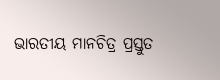ଭାରତୀୟ ମାନଚିତ୍ର ପ୍ରସ୍ତୁତ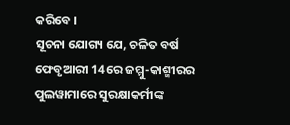କରିବେ ।
ସୂଚନା ଯୋଗ୍ୟ ଯେ, ଚଳିତ ବର୍ଷ ଫେବୃଆରୀ 14ରେ ଜମ୍ମୁ-କାଶ୍ମୀରର ପୁଲୱାମାରେ ସୁରକ୍ଷାକର୍ମୀଙ୍କ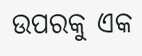ଉପରକୁ ଏକ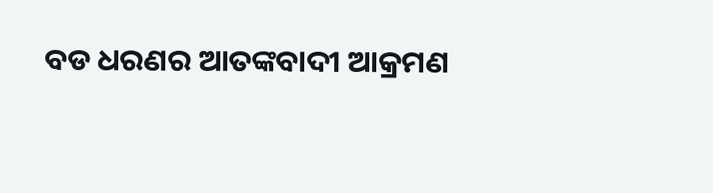ବଡ ଧରଣର ଆତଙ୍କବାଦୀ ଆକ୍ରମଣ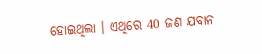ହୋଇଥିଲା । ଏଥିରେ 40 ଜଣ ଯବାନ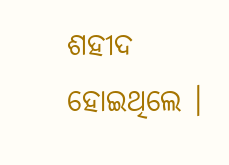ଶହୀଦ ହୋଇଥିଲେ ।